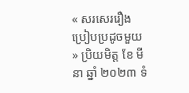« សរសេររឿងប្រៀបប្រដូចមួយ » ប្រិយមិត្ត ខែ មីនា ឆ្នាំ ២០២៣ ទំ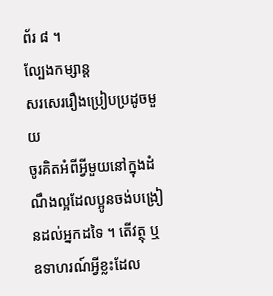ព័រ ៨ ។
ល្បែងកម្សាន្ត
សរសេររឿងប្រៀបប្រដូចមួយ
ចូរគិតអំពីអ្វីមួយនៅក្នុងដំណឹងល្អដែលប្អូនចង់បង្រៀនដល់អ្នកដទៃ ។ តើវត្ថុ ឬឧទាហរណ៍អ្វីខ្លះដែល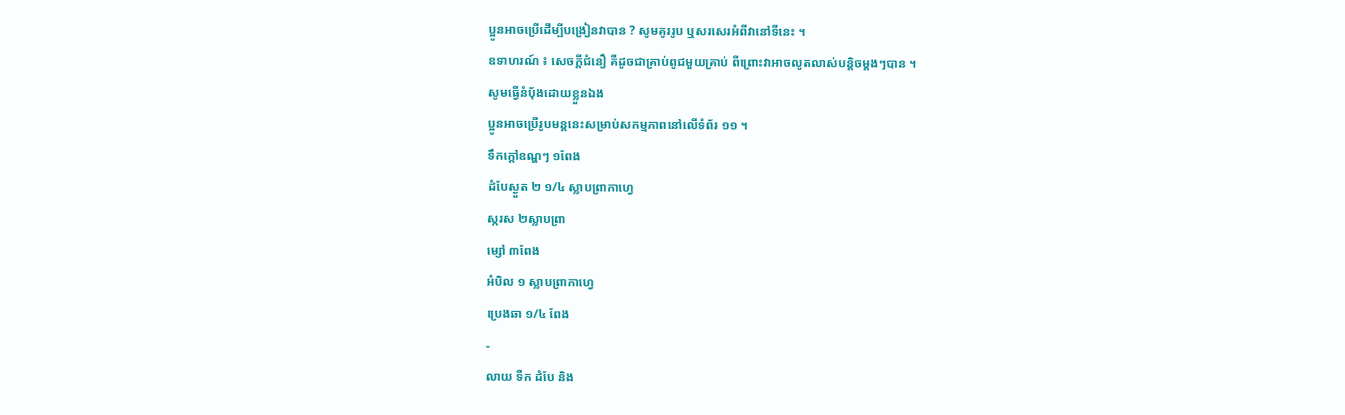ប្អូនអាចប្រើដើម្បីបង្រៀនវាបាន ? សូមគូររូប ឬសរសេរអំពីវានៅទីនេះ ។
ឧទាហរណ៍ ៖ សេចក្តីជំនឿ គឺដូចជាគ្រាប់ពូជមួយគ្រាប់ ពីព្រោះវាអាចលូតលាស់បន្តិចម្ដងៗបាន ។
សូមធ្វើនំប៉័ងដោយខ្លួនឯង
ប្អូនអាចប្រើរូបមន្តនេះសម្រាប់សកម្មភាពនៅលើទំព័រ ១១ ។
ទឹកក្តៅឧណ្ហៗ ១ពែង
ដំបែស្ងួត ២ ១/៤ ស្លាបព្រាកាហ្វេ
ស្ករស ២ស្លាបព្រា
ម្សៅ ៣ពែង
អំបិល ១ ស្លាបព្រាកាហ្វេ
ប្រេងឆា ១/៤ ពែង
-
លាយ ទឺក ដំបែ និង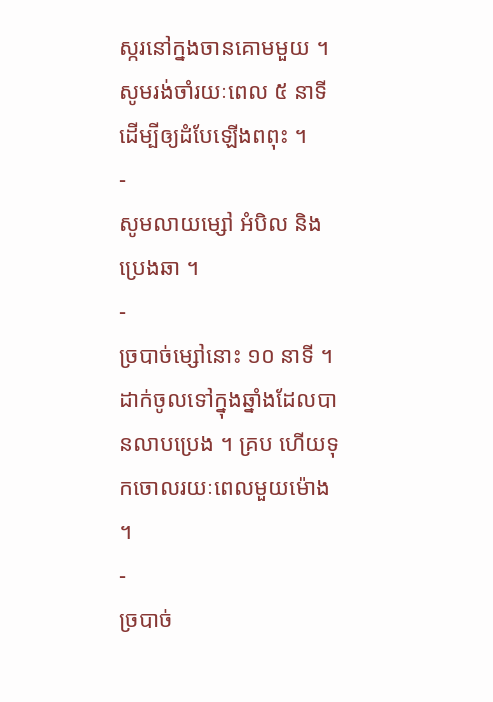ស្ករនៅក្នងចានគោមមួយ ។ សូមរង់ចាំរយៈពេល ៥ នាទីដើម្បីឲ្យដំបែឡើងពពុះ ។
-
សូមលាយម្សៅ អំបិល និងប្រេងឆា ។
-
ច្របាច់ម្សៅនោះ ១០ នាទី ។ ដាក់ចូលទៅក្នុងឆ្នាំងដែលបានលាបប្រេង ។ គ្រប ហើយទុកចោលរយៈពេលមួយម៉ោង ។
-
ច្របាច់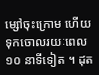ម្សៅចុះក្រោម ហើយទុកចោលរយៈពេល ១០ នាទីទៀត ។ ដុត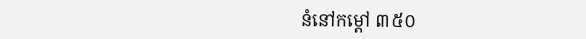នំនៅកម្ដៅ ៣៥០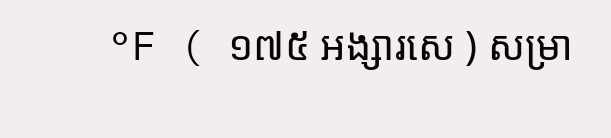°F ( ១៧៥ អង្សារសេ ) សម្រា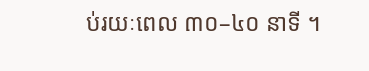ប់រយៈពេល ៣០–៤០ នាទី ។